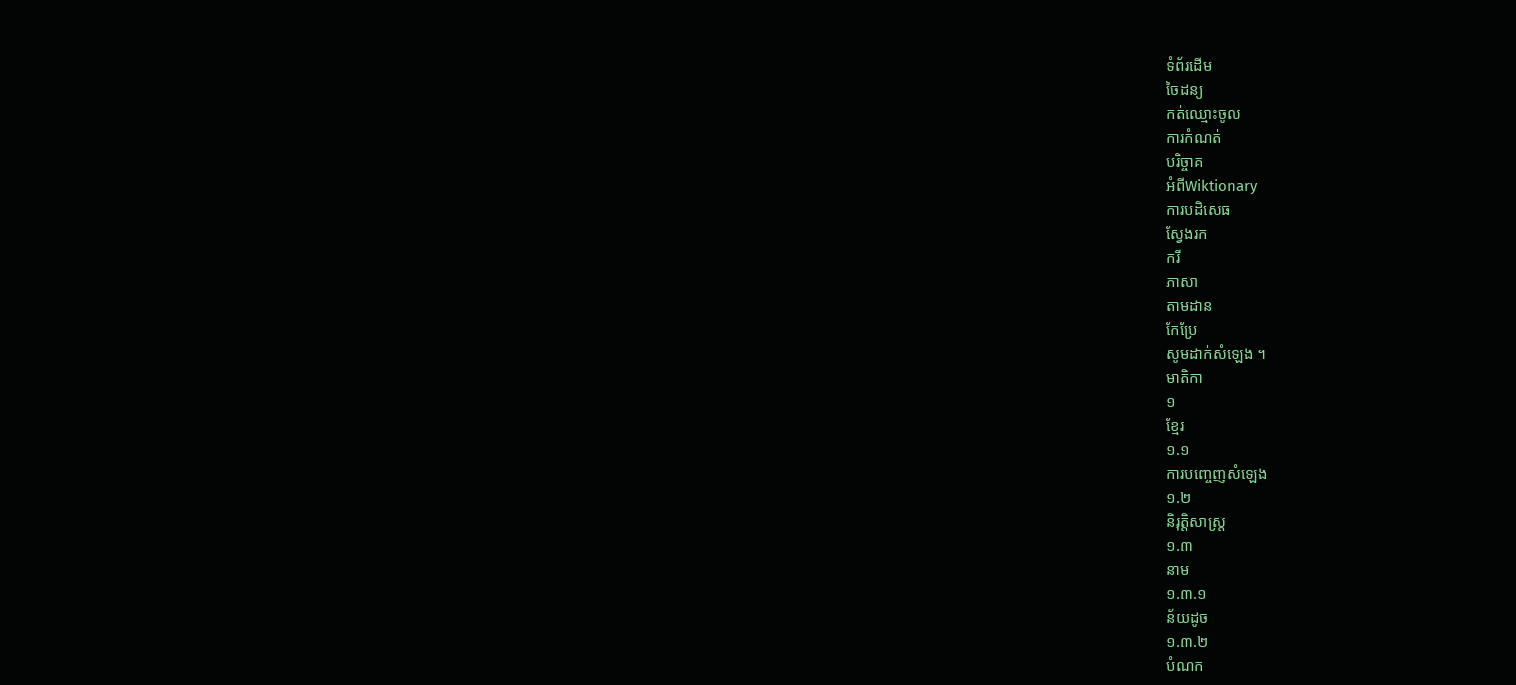ទំព័រដើម
ចៃដន្យ
កត់ឈ្មោះចូល
ការកំណត់
បរិច្ចាគ
អំពីWiktionary
ការបដិសេធ
ស្វែងរក
ករី
ភាសា
តាមដាន
កែប្រែ
សូមដាក់សំឡេង ។
មាតិកា
១
ខ្មែរ
១.១
ការបញ្ចេញសំឡេង
១.២
និរុត្តិសាស្ត្រ
១.៣
នាម
១.៣.១
ន័យដូច
១.៣.២
បំណក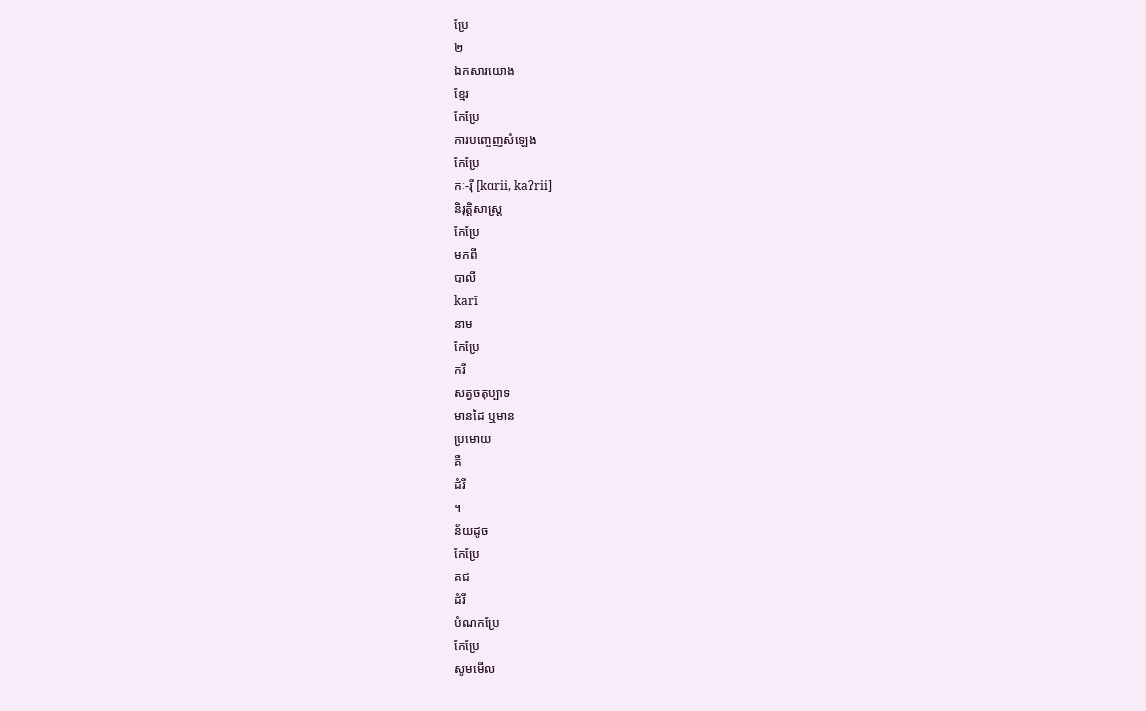ប្រែ
២
ឯកសារយោង
ខ្មែរ
កែប្រែ
ការបញ្ចេញសំឡេង
កែប្រែ
កៈ-រ៉ី [kɑrii, kaʔrii]
និរុត្តិសាស្ត្រ
កែប្រែ
មកពី
បាលី
karī
នាម
កែប្រែ
ករី
សត្វចតុប្បាទ
មានដៃ ឬមាន
ប្រមោយ
គឺ
ដំរី
។
ន័យដូច
កែប្រែ
គជ
ដំរី
បំណកប្រែ
កែប្រែ
សូមមើល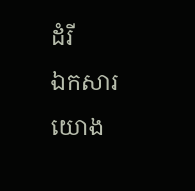ដំរី
ឯកសារយោង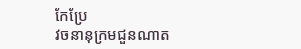កែប្រែ
វចនានុក្រមជួនណាត